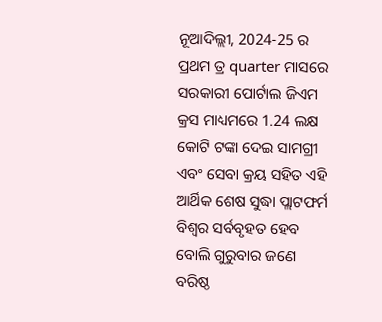ନୂଆଦିଲ୍ଲୀ, 2024-25 ର ପ୍ରଥମ ତ୍ର quarter ମାସରେ ସରକାରୀ ପୋର୍ଟାଲ ଜିଏମ କ୍ରସ ମାଧ୍ୟମରେ 1.24 ଲକ୍ଷ କୋଟି ଟଙ୍କା ଦେଇ ସାମଗ୍ରୀ ଏବଂ ସେବା କ୍ରୟ ସହିତ ଏହି ଆର୍ଥିକ ଶେଷ ସୁଦ୍ଧା ପ୍ଲାଟଫର୍ମ ବିଶ୍ୱର ସର୍ବବୃହତ ହେବ ବୋଲି ଗୁରୁବାର ଜଣେ ବରିଷ୍ଠ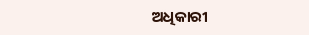ଅଧିକାରୀ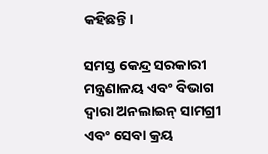କହିଛନ୍ତି।

ସମସ୍ତ କେନ୍ଦ୍ର ସରକାରୀ ମନ୍ତ୍ରଣାଳୟ ଏବଂ ବିଭାଗ ଦ୍ୱାରା ଅନଲାଇନ୍ ସାମଗ୍ରୀ ଏବଂ ସେବା କ୍ରୟ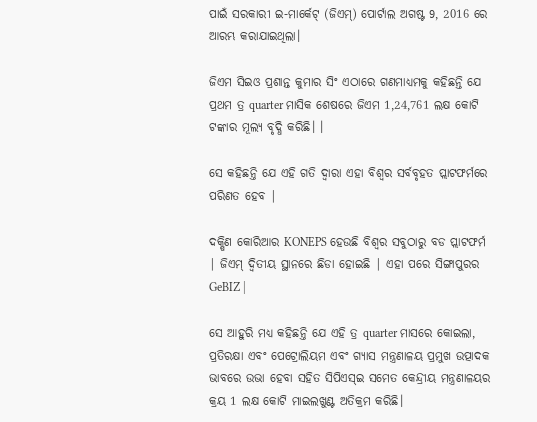ପାଇଁ ସରକାରୀ ଇ-ମାର୍କେଟ୍ (ଜିଏମ୍) ପୋର୍ଟାଲ ଅଗଷ୍ଟ 9, 2016 ରେ ଆରମ୍ଭ କରାଯାଇଥିଲା।

ଜିଏମ ସିଇଓ ପ୍ରଶାନ୍ତ କୁମାର ସିଂ ଏଠାରେ ଗଣମାଧ୍ୟମକୁ କହିଛନ୍ତି ଯେ ପ୍ରଥମ ତ୍ର quarter ମାସିକ ଶେଷରେ ଜିଏମ 1,24,761 ଲକ୍ଷ କୋଟି ଟଙ୍କାର ମୂଲ୍ୟ ବୃଦ୍ଧି କରିଛି। ।

ସେ କହିଛନ୍ତି ଯେ ଏହି ଗତି ଦ୍ୱାରା ଏହା ବିଶ୍ୱର ସର୍ବବୃହତ ପ୍ଲାଟଫର୍ମରେ ପରିଣତ ହେବ |

ଦକ୍ଷିଣ କୋରିଆର KONEPS ହେଉଛି ବିଶ୍ୱର ସବୁଠାରୁ ବଡ ପ୍ଲାଟଫର୍ମ | ଜିଏମ୍ ଦ୍ୱିତୀୟ ସ୍ଥାନରେ ଛିଡା ହୋଇଛି | ଏହା ପରେ ସିଙ୍ଗାପୁରର GeBIZ |

ସେ ଆହୁରି ମଧ୍ୟ କହିଛନ୍ତି ଯେ ଏହି ତ୍ର quarter ମାସରେ କୋଇଲା, ପ୍ରତିରକ୍ଷା ଏବଂ ପେଟ୍ରୋଲିୟମ ଏବଂ ଗ୍ୟାସ ମନ୍ତ୍ରଣାଳୟ ପ୍ରମୁଖ ଉତ୍ପାଦକ ଭାବରେ ଉଭା ହେବା ସହିତ ସିପିଏସ୍ଇ ସମେତ କେନ୍ଦ୍ରୀୟ ମନ୍ତ୍ରଣାଳୟର କ୍ରୟ 1 ଲକ୍ଷ କୋଟି ମାଇଲଖୁଣ୍ଟ ଅତିକ୍ରମ କରିଛି।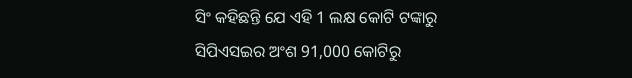ସିଂ କହିଛନ୍ତି ଯେ ଏହି 1 ଲକ୍ଷ କୋଟି ଟଙ୍କାରୁ ସିପିଏସଇର ଅଂଶ 91,000 କୋଟିରୁ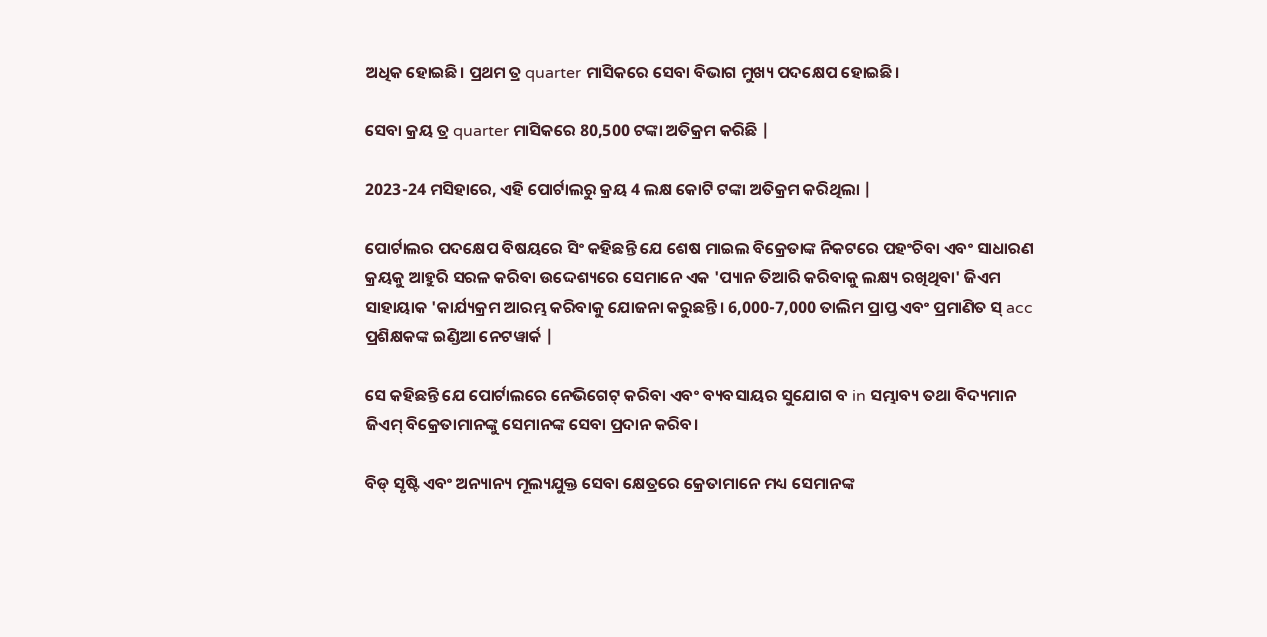ଅଧିକ ହୋଇଛି। ପ୍ରଥମ ତ୍ର quarter ମାସିକରେ ସେବା ବିଭାଗ ମୁଖ୍ୟ ପଦକ୍ଷେପ ହୋଇଛି।

ସେବା କ୍ରୟ ତ୍ର quarter ମାସିକରେ 80,500 ଟଙ୍କା ଅତିକ୍ରମ କରିଛି |

2023-24 ମସିହାରେ, ଏହି ପୋର୍ଟାଲରୁ କ୍ରୟ 4 ଲକ୍ଷ କୋଟି ଟଙ୍କା ଅତିକ୍ରମ କରିଥିଲା |

ପୋର୍ଟାଲର ପଦକ୍ଷେପ ବିଷୟରେ ସିଂ କହିଛନ୍ତି ଯେ ଶେଷ ମାଇଲ ବିକ୍ରେତାଙ୍କ ନିକଟରେ ପହଂଚିବା ଏବଂ ସାଧାରଣ କ୍ରୟକୁ ଆହୁରି ସରଳ କରିବା ଉଦ୍ଦେଶ୍ୟରେ ସେମାନେ ଏକ 'ପ୍ୟାନ ତିଆରି କରିବାକୁ ଲକ୍ଷ୍ୟ ରଖିଥିବା' ଜିଏମ ସାହାୟାକ 'କାର୍ଯ୍ୟକ୍ରମ ଆରମ୍ଭ କରିବାକୁ ଯୋଜନା କରୁଛନ୍ତି। 6,000-7,000 ତାଲିମ ପ୍ରାପ୍ତ ଏବଂ ପ୍ରମାଣିତ ସ୍ acc ପ୍ରଶିକ୍ଷକଙ୍କ ଇଣ୍ଡିଆ ନେଟୱାର୍କ |

ସେ କହିଛନ୍ତି ଯେ ପୋର୍ଟାଲରେ ନେଭିଗେଟ୍ କରିବା ଏବଂ ବ୍ୟବସାୟର ସୁଯୋଗ ବ in ସମ୍ଭାବ୍ୟ ତଥା ବିଦ୍ୟମାନ ଜିଏମ୍ ବିକ୍ରେତାମାନଙ୍କୁ ସେମାନଙ୍କ ସେବା ପ୍ରଦାନ କରିବ।

ବିଡ୍ ସୃଷ୍ଟି ଏବଂ ଅନ୍ୟାନ୍ୟ ମୂଲ୍ୟଯୁକ୍ତ ସେବା କ୍ଷେତ୍ରରେ କ୍ରେତାମାନେ ମଧ୍ୟ ସେମାନଙ୍କ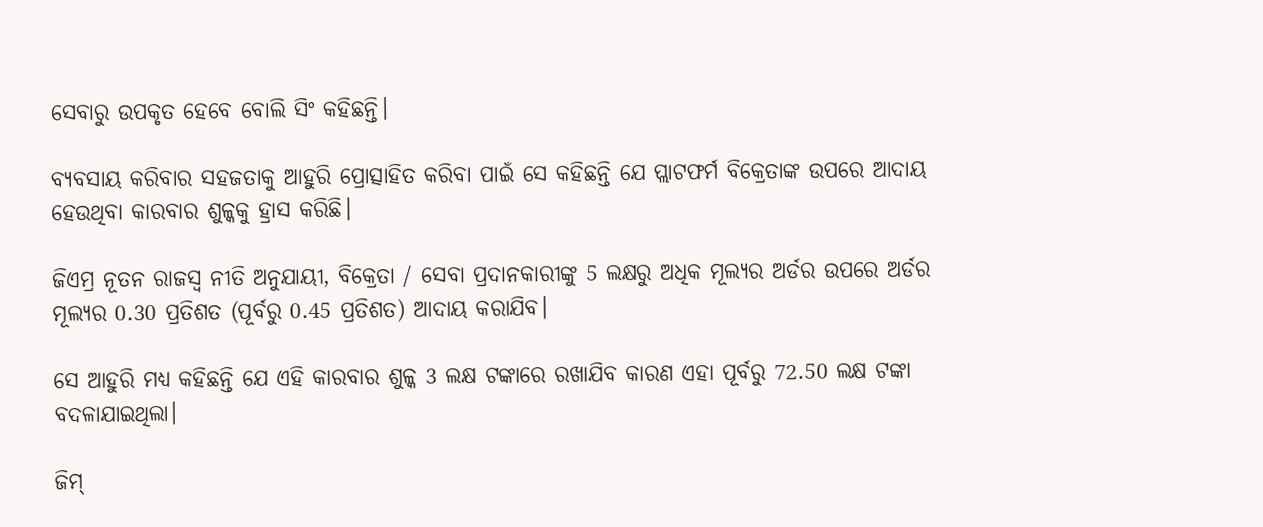ସେବାରୁ ଉପକୃତ ହେବେ ବୋଲି ସିଂ କହିଛନ୍ତି।

ବ୍ୟବସାୟ କରିବାର ସହଜତାକୁ ଆହୁରି ପ୍ରୋତ୍ସାହିତ କରିବା ପାଇଁ ସେ କହିଛନ୍ତି ଯେ ପ୍ଲାଟଫର୍ମ ବିକ୍ରେତାଙ୍କ ଉପରେ ଆଦାୟ ହେଉଥିବା କାରବାର ଶୁଳ୍କକୁ ହ୍ରାସ କରିଛି।

ଜିଏମ୍ର ନୂତନ ରାଜସ୍ୱ ନୀତି ଅନୁଯାୟୀ, ବିକ୍ରେତା / ସେବା ପ୍ରଦାନକାରୀଙ୍କୁ 5 ଲକ୍ଷରୁ ଅଧିକ ମୂଲ୍ୟର ଅର୍ଡର ଉପରେ ଅର୍ଡର ମୂଲ୍ୟର 0.30 ପ୍ରତିଶତ (ପୂର୍ବରୁ 0.45 ପ୍ରତିଶତ) ଆଦାୟ କରାଯିବ।

ସେ ଆହୁରି ମଧ୍ୟ କହିଛନ୍ତି ଯେ ଏହି କାରବାର ଶୁଳ୍କ 3 ଲକ୍ଷ ଟଙ୍କାରେ ରଖାଯିବ କାରଣ ଏହା ପୂର୍ବରୁ 72.50 ଲକ୍ଷ ଟଙ୍କା ବଦଳାଯାଇଥିଲା।

ଜିମ୍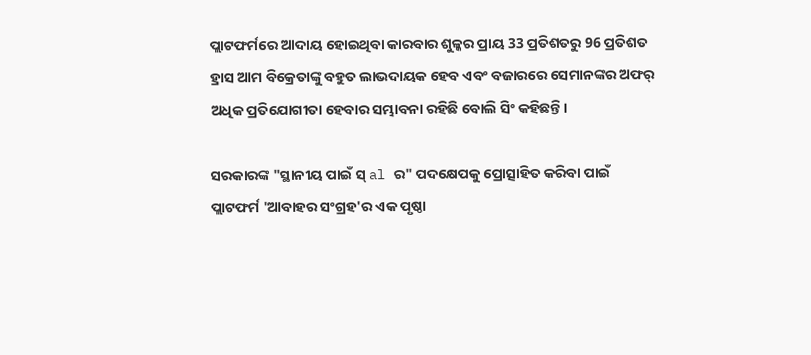ପ୍ଲାଟଫର୍ମରେ ଆଦାୟ ହୋଇଥିବା କାରବାର ଶୁଳ୍କର ପ୍ରାୟ 33 ପ୍ରତିଶତରୁ 96 ପ୍ରତିଶତ ହ୍ରାସ ଆମ ବିକ୍ରେତାଙ୍କୁ ବହୁତ ଲାଭଦାୟକ ହେବ ଏବଂ ବଜାରରେ ସେମାନଙ୍କର ଅଫର୍ ଅଧିକ ପ୍ରତିଯୋଗୀତା ହେବାର ସମ୍ଭାବନା ରହିଛି ବୋଲି ସିଂ କହିଛନ୍ତି।

ସରକାରଙ୍କ "ସ୍ଥାନୀୟ ପାଇଁ ସ୍ al ର" ପଦକ୍ଷେପକୁ ପ୍ରୋତ୍ସାହିତ କରିବା ପାଇଁ ପ୍ଲାଟଫର୍ମ 'ଆବାହର ସଂଗ୍ରହ'ର ଏକ ପୃଷ୍ଠା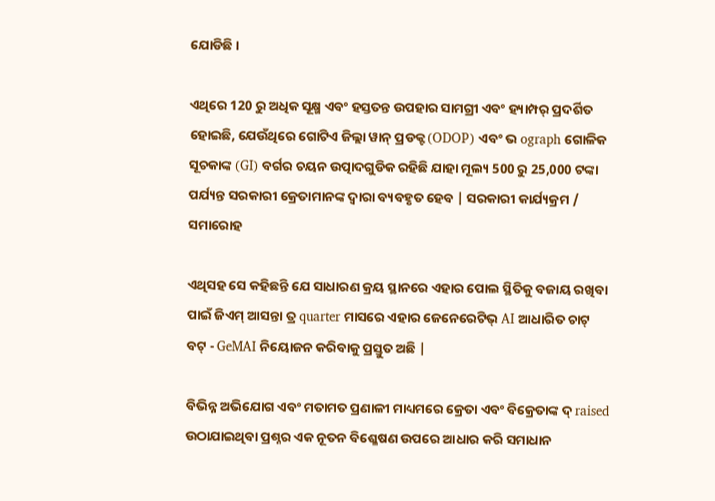ଯୋଡିଛି।

ଏଥିରେ 120 ରୁ ଅଧିକ ସୂକ୍ଷ୍ମ ଏବଂ ହସ୍ତତନ୍ତ ଉପହାର ସାମଗ୍ରୀ ଏବଂ ହ୍ୟାମ୍ପର୍ ପ୍ରଦର୍ଶିତ ହୋଇଛି, ଯେଉଁଥିରେ ଗୋଟିଏ ଜିଲ୍ଲା ୱାନ୍ ପ୍ରଡକ୍ଟ (ODOP) ଏବଂ ଭ ograph ଗୋଳିକ ସୂଚକାଙ୍କ (GI) ବର୍ଗର ଚୟନ ଉତ୍ପାଦଗୁଡିକ ରହିଛି ଯାହା ମୂଲ୍ୟ 500 ରୁ 25,000 ଟଙ୍କା ପର୍ଯ୍ୟନ୍ତ ସରକାରୀ କ୍ରେତାମାନଙ୍କ ଦ୍ୱାରା ବ୍ୟବହୃତ ହେବ | ସରକାରୀ କାର୍ଯ୍ୟକ୍ରମ / ସମାରୋହ

ଏଥିସହ ସେ କହିଛନ୍ତି ଯେ ସାଧାରଣ କ୍ରୟ ସ୍ଥାନରେ ଏହାର ପୋଲ ସ୍ଥିତିକୁ ବଜାୟ ରଖିବା ପାଇଁ ଜିଏମ୍ ଆସନ୍ତା ତ୍ର quarter ମାସରେ ଏହାର ଜେନେରେଟିଭ୍ AI ଆଧାରିତ ଚାଟ୍ ବଟ୍ - GeMAI ନିୟୋଜନ କରିବାକୁ ପ୍ରସ୍ତୁତ ଅଛି |

ବିଭିନ୍ନ ଅଭିଯୋଗ ଏବଂ ମତାମତ ପ୍ରଣାଳୀ ମାଧ୍ୟମରେ କ୍ରେତା ଏବଂ ବିକ୍ରେତାଙ୍କ ଦ୍ raised ଉଠାଯାଇଥିବା ପ୍ରଶ୍ନର ଏକ ନୂତନ ବିଶ୍ଳେଷଣ ଉପରେ ଆଧାର କରି ସମାଧାନ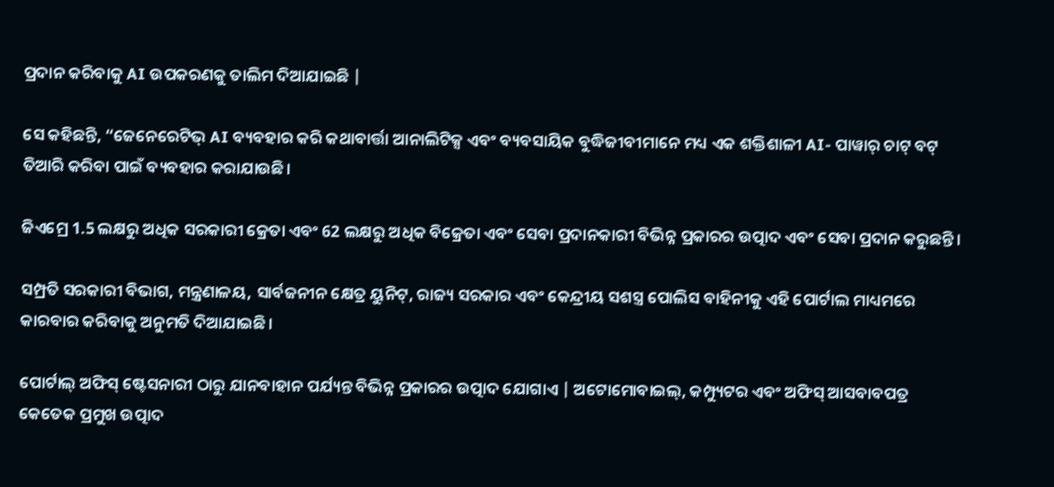ପ୍ରଦାନ କରିବାକୁ AI ଉପକରଣକୁ ତାଲିମ ଦିଆଯାଇଛି |

ସେ କହିଛନ୍ତି, “ଜେନେରେଟିଭ୍ AI ବ୍ୟବହାର କରି କଥାବାର୍ତ୍ତା ଆନାଲିଟିକ୍ସ ଏବଂ ବ୍ୟବସାୟିକ ବୁଦ୍ଧିଜୀବୀମାନେ ମଧ୍ୟ ଏକ ଶକ୍ତିଶାଳୀ AI- ପାୱାର୍ ଚାଟ୍ ବଟ୍ ତିଆରି କରିବା ପାଇଁ ବ୍ୟବହାର କରାଯାଉଛି।

ଜିଏମ୍ରେ 1.5 ଲକ୍ଷରୁ ଅଧିକ ସରକାରୀ କ୍ରେତା ଏବଂ 62 ଲକ୍ଷରୁ ଅଧିକ ବିକ୍ରେତା ଏବଂ ସେବା ପ୍ରଦାନକାରୀ ବିଭିନ୍ନ ପ୍ରକାରର ଉତ୍ପାଦ ଏବଂ ସେବା ପ୍ରଦାନ କରୁଛନ୍ତି।

ସମ୍ପ୍ରତି ସରକାରୀ ବିଭାଗ, ମନ୍ତ୍ରଣାଳୟ, ସାର୍ବଜନୀନ କ୍ଷେତ୍ର ୟୁନିଟ୍, ରାଜ୍ୟ ସରକାର ଏବଂ କେନ୍ଦ୍ରୀୟ ସଶସ୍ତ୍ର ପୋଲିସ ବାହିନୀକୁ ଏହି ପୋର୍ଟାଲ ମାଧ୍ୟମରେ କାରବାର କରିବାକୁ ଅନୁମତି ଦିଆଯାଇଛି।

ପୋର୍ଟାଲ୍ ଅଫିସ୍ ଷ୍ଟେସନାରୀ ଠାରୁ ଯାନବାହାନ ପର୍ଯ୍ୟନ୍ତ ବିଭିନ୍ନ ପ୍ରକାରର ଉତ୍ପାଦ ଯୋଗାଏ | ଅଟୋମୋବାଇଲ୍, କମ୍ପ୍ୟୁଟର ଏବଂ ଅଫିସ୍ ଆସବାବପତ୍ର କେତେକ ପ୍ରମୁଖ ଉତ୍ପାଦ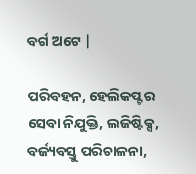ବର୍ଗ ଅଟେ |

ପରିବହନ, ହେଲିକପ୍ଟର ସେବା ନିଯୁକ୍ତି, ଲଜିଷ୍ଟିକ୍ସ, ବର୍ଜ୍ୟବସ୍ତୁ ପରିଚାଳନା,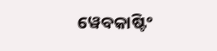ୱେବକାଷ୍ଟିଂ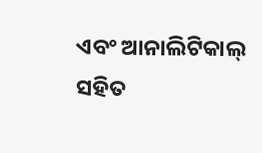ଏବଂ ଆନାଲିଟିକାଲ୍ ସହିତ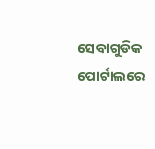ସେବାଗୁଡିକ ପୋର୍ଟାଲରେ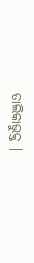ତାଲିକାଭୁକ୍ତ |